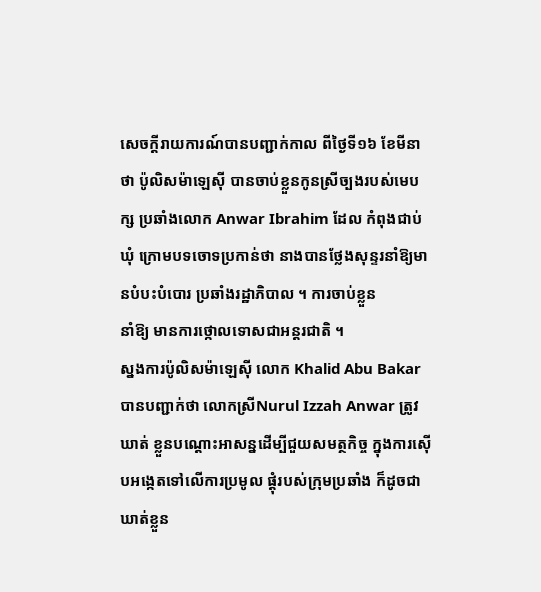សេចក្ដីរាយការណ៍បានបញ្ជាក់កាល ពីថ្ងៃទី១៦ ខែមីនា ថា ប៉ូលិសម៉ាឡេស៊ី បានចាប់ខ្លួនកូនស្រីច្បងរបស់មេបក្ស ប្រឆាំងលោក Anwar Ibrahim ដែល កំពុងជាប់ឃុំ ក្រោមបទចោទប្រកាន់ថា នាងបានថ្លែងសុន្ទរនាំឱ្យមានបំបះបំបោរ ប្រឆាំងរដ្ឋាភិបាល ។ ការចាប់ខ្លួន
នាំឱ្យ មានការថ្កោលទោសជាអន្ដរជាតិ ។
ស្នងការប៉ូលិសម៉ាឡេស៊ី លោក Khalid Abu Bakar បានបញ្ជាក់ថា លោកស្រីNurul Izzah Anwar ត្រូវឃាត់ ខ្លួនបណ្ដោះអាសន្នដើម្បីជួយសមត្ថកិច្ច ក្នុងការស៊ើបអង្កេតទៅលើការប្រមូល ផ្ដុំរបស់ក្រុមប្រឆាំង ក៏ដូចជាឃាត់ខ្លួន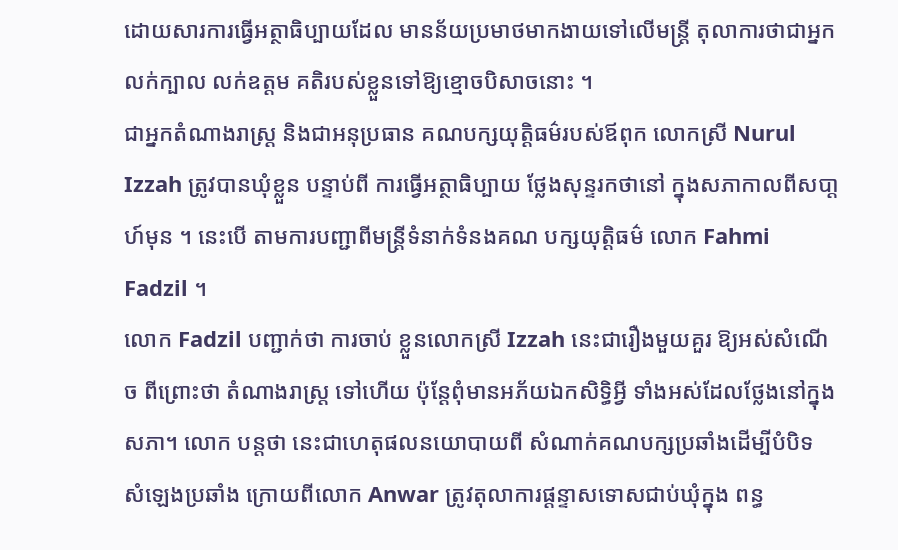ដោយសារការធ្វើអត្ថាធិប្បាយដែល មានន័យប្រមាថមាកងាយទៅលើមន្ដ្រី តុលាការថាជាអ្នកលក់ក្បាល លក់ឧត្ដម គតិរបស់ខ្លួនទៅឱ្យខ្មោចបិសាចនោះ ។
ជាអ្នកតំណាងរាស្ដ្រ និងជាអនុប្រធាន គណបក្សយុត្ដិធម៌របស់ឪពុក លោកស្រី Nurul Izzah ត្រូវបានឃុំខ្លួន បន្ទាប់ពី ការធ្វើអត្ថាធិប្បាយ ថ្លែងសុន្ទរកថានៅ ក្នុងសភាកាលពីសបា្ដហ៍មុន ។ នេះបើ តាមការបញ្ជាពីមន្ដ្រីទំនាក់ទំនងគណ បក្សយុត្ដិធម៌ លោក Fahmi Fadzil ។
លោក Fadzil បញ្ជាក់ថា ការចាប់ ខ្លួនលោកស្រី Izzah នេះជារឿងមួយគួរ ឱ្យអស់សំណើច ពីព្រោះថា តំណាងរាស្ដ្រ ទៅហើយ ប៉ុន្ដែពុំមានអភ័យឯកសិទ្ធិអ្វី ទាំងអស់ដែលថ្លែងនៅក្នុងសភា។ លោក បន្ដថា នេះជាហេតុផលនយោបាយពី សំណាក់គណបក្សប្រឆាំងដើម្បីបំបិទ សំឡេងប្រឆាំង ក្រោយពីលោក Anwar ត្រូវតុលាការផ្ដន្ទាសទោសជាប់ឃុំក្នុង ពន្ធ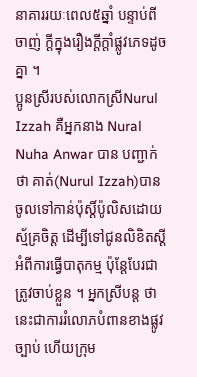នាគាររយៈពេល៥ឆ្នាំ បន្ទាប់ពីចាញ់ ក្ដីក្នុងរឿងក្ដីក្ដាំផ្លូវភេទដូចគ្នា ។
ប្អូនស្រីរបស់លោកស្រីNurul Izzah គឺអ្នកនាង Nural Nuha Anwar បាន បញ្ជាក់ថា គាត់(Nurul Izzah)បាន ចូលទៅកាន់ប៉ុស្ដិ៍ប៉ូលិសដោយស្ម័គ្រចិត្ដ ដើម្បីទៅជូនលិខិតស្ដីអំពីការធ្វើបាតុកម្ម ប៉ុន្ដែបែរជាត្រូវចាប់ខ្លួន ។ អ្នកស្រីបន្ដ ថា នេះជាការរំលោភបំពានខាងផ្លូវ ច្បាប់ ហើយក្រុម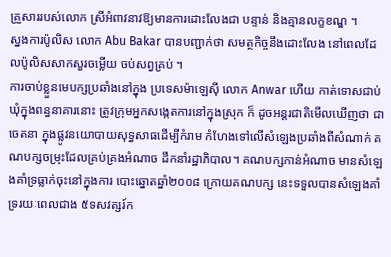គ្រួសាររបស់លោក ស្រីអំពាវនាវឱ្យមានការដោះលែងជា បន្ទាន់ និងគ្មានលក្ខខណ្ឌ ។
ស្នងការប៉ូលិស លោក Abu Bakar បានបញ្ជាក់ថា សមត្ថកិច្ចនឹងដោះលែង នៅពេលដែលប៉ូលិសសាកសួរចម្លើយ ចប់សព្វគ្រប់ ។
ការចាប់ខ្លួនមេបក្សប្រឆាំងនៅក្នុង ប្រទេសម៉ាឡេស៊ី លោក Anwar ហើយ កាត់ទោសជាប់ឃុំក្នុងពន្ធនាគារនោះ ត្រូវក្រុមអ្នកសង្កេតការនៅក្នុងស្រុក ក៏ ដូចអន្ដរជាតិមើលឃើញថា ជាចេតនា ក្នុងផ្លូវនយោបាយសុទ្ធសាធដើម្បីកំរាម កំហែងទៅលើសំឡេងប្រឆាំងពីសំណាក់ គណបក្សចម្រុះដែលគ្រប់គ្រងអំណាច ដឹកនាំរដ្ឋាភិបាល។ គណបក្សកាន់អំណាច មានសំឡេងគាំទ្រធ្លាក់ចុះនៅក្នុងការ បោះឆ្នោតឆ្នាំ២០០៨ ក្រោយគណបក្ស នេះទទួលបានសំឡេងគាំទ្ររយៈពេលជាង ៥ទសវត្សរ៍ក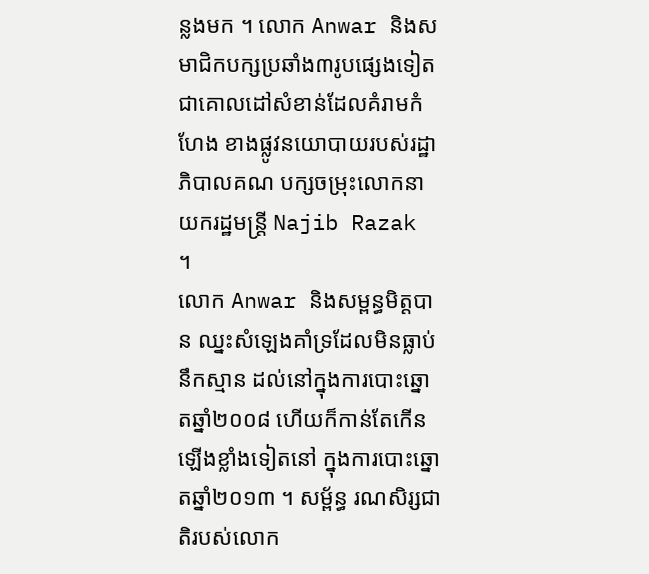ន្លងមក ។ លោក Anwar និងសមាជិកបក្សប្រឆាំង៣រូបផ្សេងទៀត ជាគោលដៅសំខាន់ដែលគំរាមកំហែង ខាងផ្លូវនយោបាយរបស់រដ្ឋាភិបាលគណ បក្សចម្រុះលោកនាយករដ្ឋមន្ដ្រី Najib Razak ។
លោក Anwar និងសម្ពន្ធមិត្ដបាន ឈ្នះសំឡេងគាំទ្រដែលមិនធ្លាប់នឹកស្មាន ដល់នៅក្នុងការបោះឆ្នោតឆ្នាំ២០០៨ ហើយក៏កាន់តែកើនឡើងខ្លាំងទៀតនៅ ក្នុងការបោះឆ្នោតឆ្នាំ២០១៣ ។ សម្ព័ន្ធ រណសិរ្សជាតិរបស់លោក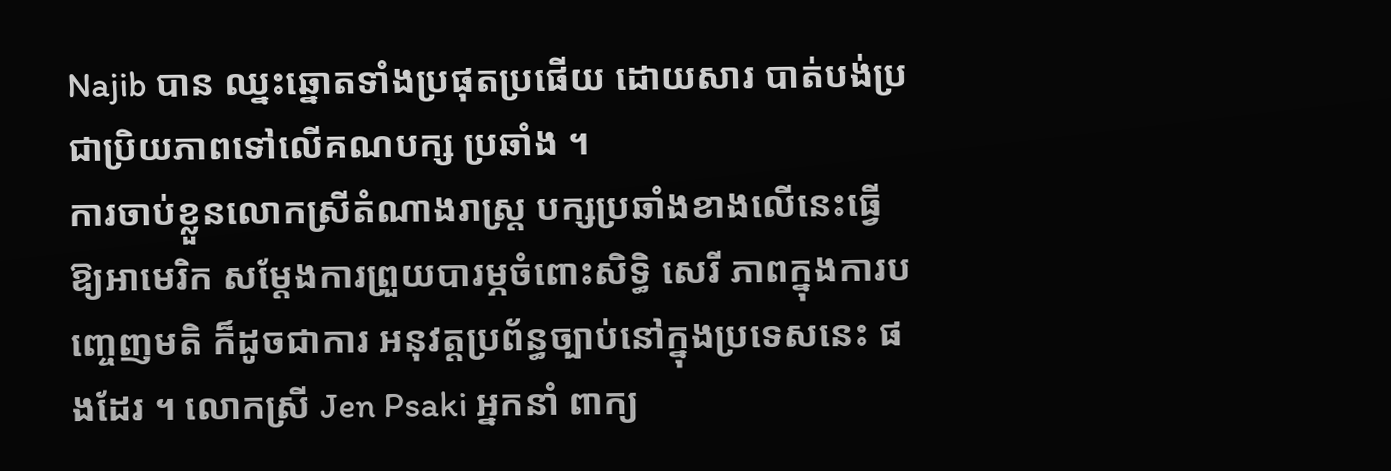Najib បាន ឈ្នះឆ្នោតទាំងប្រផុតប្រផើយ ដោយសារ បាត់បង់ប្រជាប្រិយភាពទៅលើគណបក្ស ប្រឆាំង ។
ការចាប់ខ្លួនលោកស្រីតំណាងរាស្ដ្រ បក្សប្រឆាំងខាងលើនេះធ្វើឱ្យអាមេរិក សម្ដែងការព្រួយបារម្ភចំពោះសិទ្ធិ សេរី ភាពក្នុងការបញ្ចេញមតិ ក៏ដូចជាការ អនុវត្ដប្រព័ន្ធច្បាប់នៅក្នុងប្រទេសនេះ ផងដែរ ។ លោកស្រី Jen Psaki អ្នកនាំ ពាក្យ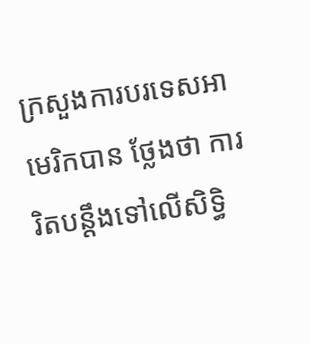ក្រសួងការបរទេសអាមេរិកបាន ថ្លែងថា ការរិតបន្ដឹងទៅលើសិទ្ធិ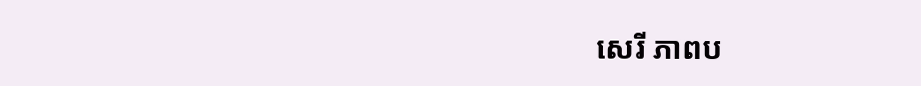សេរី ភាពប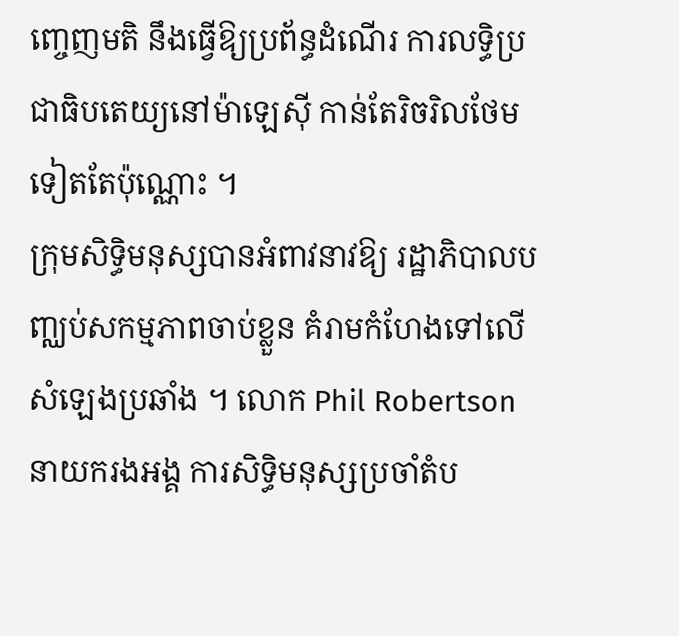ញ្ចេញមតិ នឹងធ្វើឱ្យប្រព័ន្ធដំណើរ ការលទ្ធិប្រជាធិបតេយ្យនៅម៉ាឡេស៊ី កាន់តែរិចរិលថែមទៀតតែប៉ុណ្ណោះ ។
ក្រុមសិទ្ធិមនុស្សបានអំពាវនាវឱ្យ រដ្ឋាភិបាលបញ្ឈប់សកម្មភាពចាប់ខ្លួន គំរាមកំហែងទៅលើសំឡេងប្រឆាំង ។ លោក Phil Robertson នាយករងអង្គ ការសិទ្ធិមនុស្សប្រចាំតំប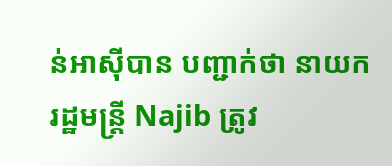ន់អាស៊ីបាន បញ្ជាក់ថា នាយករដ្ឋមន្ដ្រី Najib ត្រូវ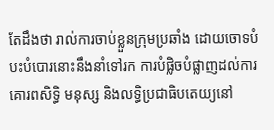តែដឹងថា រាល់ការចាប់ខ្លួនក្រុមប្រឆាំង ដោយចោទបំបះបំបោរនោះនឹងនាំទៅរក ការបំផ្លិចបំផ្លាញដល់ការគោរពសិទ្ធិ មនុស្ស និងលទ្ធិប្រជាធិបតេយ្យនៅ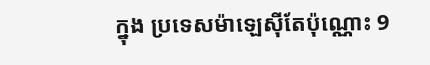ក្នុង ប្រទេសម៉ាឡេស៊ីតែប៉ុណ្ណោះ 9